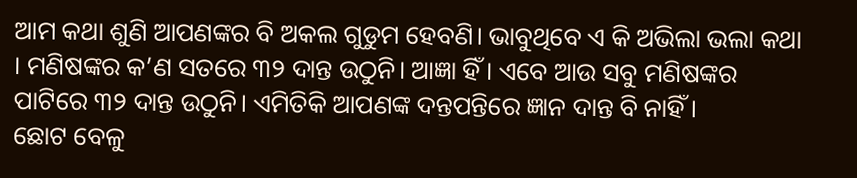ଆମ କଥା ଶୁଣି ଆପଣଙ୍କର ବି ଅକଲ ଗୁଡୁମ ହେବଣି। ଭାବୁଥିବେ ଏ କି ଅଭିଲା ଭଲା କଥା । ମଣିଷଙ୍କର କ’ଣ ସତରେ ୩୨ ଦାନ୍ତ ଉଠୁନି। ଆଜ୍ଞା ହିଁ । ଏବେ ଆଉ ସବୁ ମଣିଷଙ୍କର ପାଟିରେ ୩୨ ଦାନ୍ତ ଉଠୁନି। ଏମିତିକି ଆପଣଙ୍କ ଦନ୍ତପନ୍ତିରେ ଜ୍ଞାନ ଦାନ୍ତ ବି ନାହିଁ।
ଛୋଟ ବେଳୁ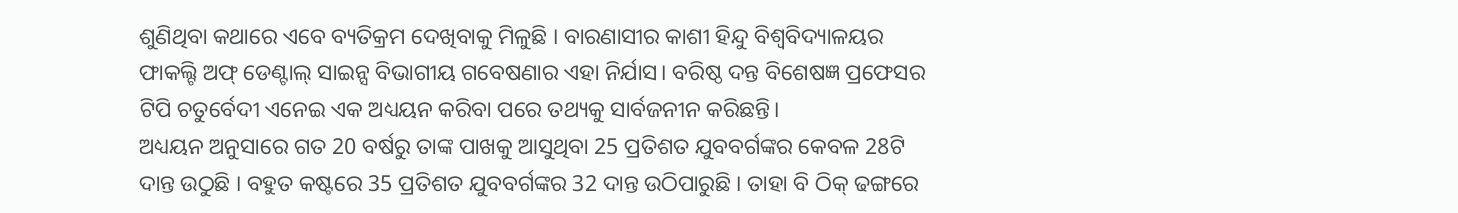ଶୁଣିଥିବା କଥାରେ ଏବେ ବ୍ୟତିକ୍ରମ ଦେଖିବାକୁ ମିଳୁଛି । ବାରଣାସୀର କାଶୀ ହିନ୍ଦୁ ବିଶ୍ୱବିଦ୍ୟାଳୟର ଫାକଲ୍ଟି ଅଫ୍ ଡେଣ୍ଟାଲ୍ ସାଇନ୍ସ ବିଭାଗୀୟ ଗବେଷଣାର ଏହା ନିର୍ଯାସ। ବରିଷ୍ଠ ଦନ୍ତ ବିଶେଷଜ୍ଞ ପ୍ରଫେସର ଟିପି ଚତୁର୍ବେଦୀ ଏନେଇ ଏକ ଅଧ୍ୟୟନ କରିବା ପରେ ତଥ୍ୟକୁ ସାର୍ବଜନୀନ କରିଛନ୍ତି।
ଅଧ୍ୟୟନ ଅନୁସାରେ ଗତ 20 ବର୍ଷରୁ ତାଙ୍କ ପାଖକୁ ଆସୁଥିବା 25 ପ୍ରତିଶତ ଯୁବବର୍ଗଙ୍କର କେବଳ 28ଟି ଦାନ୍ତ ଉଠୁଛି । ବହୁତ କଷ୍ଟରେ 35 ପ୍ରତିଶତ ଯୁବବର୍ଗଙ୍କର 32 ଦାନ୍ତ ଉଠିପାରୁଛି । ତାହା ବି ଠିକ୍ ଢଙ୍ଗରେ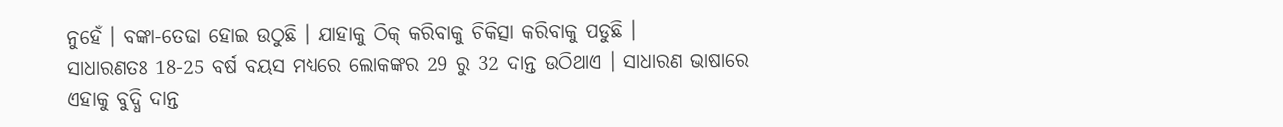ନୁହେଁ । ବଙ୍କା-ତେଢା ହୋଇ ଉଠୁଛି । ଯାହାକୁ ଠିକ୍ କରିବାକୁ ଚିକିତ୍ସା କରିବାକୁ ପଡୁଛି ।
ସାଧାରଣତଃ 18-25 ବର୍ଷ ବୟସ ମଧ୍ୟରେ ଲୋକଙ୍କର 29 ରୁ 32 ଦାନ୍ତ ଉଠିଥାଏ । ସାଧାରଣ ଭାଷାରେ ଏହାକୁ ବୁଦ୍ଧି ଦାନ୍ତ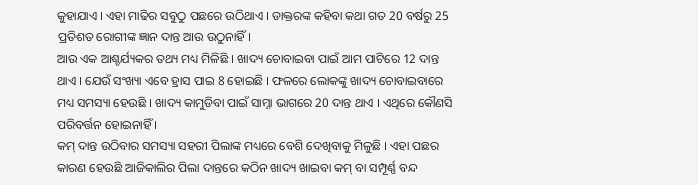କୁହାଯାଏ । ଏହା ମାଢିର ସବୁଠୁ ପଛରେ ଉଠିଥାଏ । ଡାକ୍ତରଙ୍କ କହିବା କଥା ଗତ 20 ବର୍ଷରୁ 25 ପ୍ରତିଶତ ରୋଗୀଙ୍କ ଜ୍ଞାନ ଦାନ୍ତ ଆଉ ଉଠୁନାହିଁ।
ଆଉ ଏକ ଆଶ୍ଚର୍ଯ୍ୟକର ତଥ୍ୟ ମଧ୍ୟ ମିଳିଛି । ଖାଦ୍ୟ ଚୋବାଇବା ପାଇଁ ଆମ ପାଟିରେ 12 ଦାନ୍ତ ଥାଏ । ଯେଉଁ ସଂଖ୍ୟା ଏବେ ହ୍ରାସ ପାଇ 8 ହୋଇଛି । ଫଳରେ ଲୋକଙ୍କୁ ଖାଦ୍ୟ ଚୋବାଇବାରେ ମଧ୍ୟ ସମସ୍ୟା ହେଉଛି । ଖାଦ୍ୟ କାମୁଡିବା ପାଇଁ ସାମ୍ନା ଭାଗରେ 20 ଦାନ୍ତ ଥାଏ । ଏଥିରେ କୌଣସି ପରିବର୍ତ୍ତନ ହୋଇନାହିଁ ।
କମ୍ ଦାନ୍ତ ଉଠିବାର ସମସ୍ୟା ସହରୀ ପିଲାଙ୍କ ମଧ୍ୟରେ ବେଶି ଦେଖିବାକୁ ମିଳୁଛି । ଏହା ପଛର କାରଣ ହେଉଛି ଆଜିକାଲିର ପିଲା ଦାନ୍ତରେ କଠିନ ଖାଦ୍ୟ ଖାଇବା କମ୍ ବା ସମ୍ପୂର୍ଣ୍ଣ ବନ୍ଦ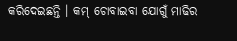କରିଦେଇଛନ୍ତି । କମ୍ ଚୋବାଇବା ଯୋଗୁଁ ମାଢିର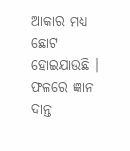ଆକାର ମଧ୍ୟ ଛୋଟ ହୋଇଯାଉଛି । ଫଳରେ ଜ୍ଞାନ ଦାନ୍ତ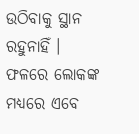ଉଠିବାକୁ ସ୍ଥାନ ରହୁନାହିଁ । ଫଳରେ ଲୋକଙ୍କ ମଧ୍ୟରେ ଏବେ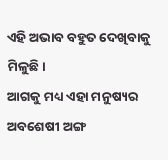ଏହି ଅଭାବ ବହୁତ ଦେଖିବାକୁ ମିଳୁଛି।
ଆଗକୁ ମଧ୍ୟ ଏହା ମନୁଷ୍ୟର ଅବଶେଷୀ ଅଙ୍ଗ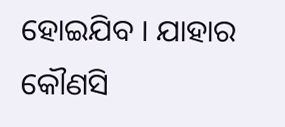ହୋଇଯିବ । ଯାହାର କୌଣସି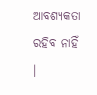ଆବଶ୍ୟକତା ରହିବ ନାହିଁ ।